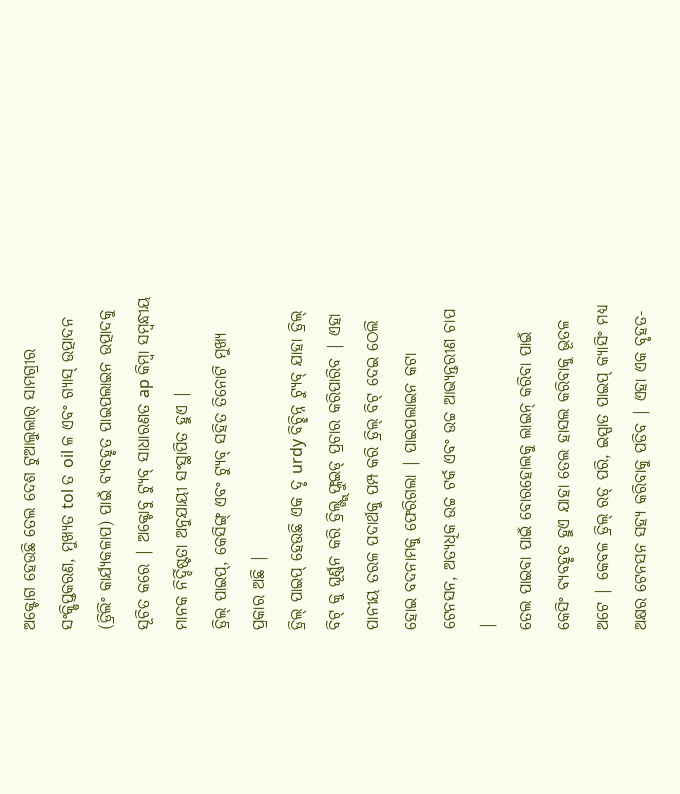ଅକ୍ଟୋଗ ହେଉଛି ତେଲ ଦେଶ ଟୁଆଲୁଲାର୍ ସାମଗ୍ରୀର ସଂକ୍ଷିପ୍ତକରଣ, ମୁଖ୍ୟତ tol ତ oil ଳ ଏବଂ ଗ୍ୟାସ୍ ଉତ୍ପାଦନ (ଡ୍ରିଲିଂ କାର୍ଯ୍ୟକଳାପ) ପାଇଁ ବ୍ୟବହୃତ ପାଇପଲାଇନ ଉତ୍ପାଦକୁ ସୂଚିତ କରେ | ଅକ୍ଟୋବୁ ଟ୍ୟୁବ୍ ସାଧାରଣତ ap କିମ୍ବା ସମ୍ବନ୍ଧୀୟ ମାନକ ନିର୍ଦ୍ଦିଷ୍ଟତା ଅନୁଯାୟୀ ସଂସ୍ଥାପିତ ହୁଏ |
ଡ୍ରିଲ୍ ପାଇପ୍, କେସିଙ୍ଗ୍ ଏବଂ ଟ୍ୟୁବ୍ ସହିତ ତିନୋଟି ମୁଖ୍ୟ ପ୍ରକାର ଅଛି |
ଡ୍ରିଲ୍ ପାଇପ୍ ହେଉଛି ଏକ ଦୃ urdy ବିଚ୍ଛିନ୍ନ ଟ୍ୟୁବ୍ ଯାହା ଡ୍ରିଲ୍ ବିଟ୍ କୁ ଘୂର୍ଣ୍ଣନ କରି ଡ୍ରିଲ୍ଙ୍ଗ୍ ଫ୍ଲୁଇଡ୍ ପ୍ରଚାର କରିପାରିବ | ଏହା ପାନୀୟ ତରଳ ପଦାର୍ଥକୁ ପମ୍ପ କରି ଡ୍ରିଲ୍ ବିଟ୍ ଦେଇ ଠେଲି ହୋଇ ବଦନାମକୁ ଫେରିଗଲା | ପାଇପଲାଇନ କଟା ଟେନସନ, ଅତ୍ୟଧିକ ଉଚ୍ଚ ଟର୍କ ଏବଂ ଉଚ୍ଚ ଆଭ୍ୟନ୍ତରୀଣ ଚାପ |
ତେଲ ପାଇବା ପାଇଁ ବୋରହୋଲକୁ ଲାଇନ୍ କରିବା ପାଇଁ କେସିଂ ବ୍ୟବହୃତ ହୁଏ ଯାହା ତେଲ ହାସଲ କରିବାକୁ ଭୂତଳ ଅଟେ | କେବଳ ଡ୍ରିଲ୍ ରଡ୍ ପରି, ଇସ୍ପାତ ପାଇପ୍ କ୍ୟାସିଂ ମଧ୍ୟ ଅକ୍ଷର ଟେନସନ ସହ୍ୟ କରିବାକୁ ପଡିବ | ଏହା ଏକ ବୃହତ-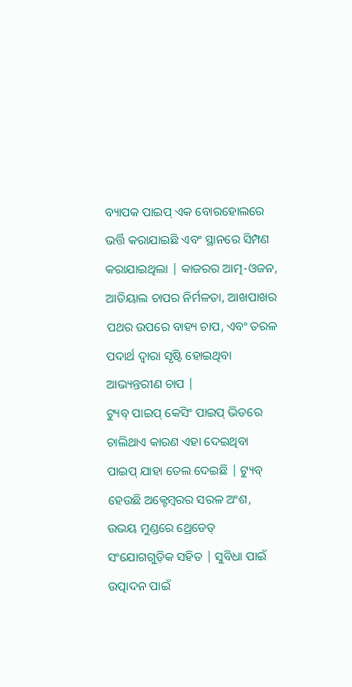ବ୍ୟାପକ ପାଇପ୍ ଏକ ବୋରହୋଲରେ ଭର୍ତ୍ତି କରାଯାଇଛି ଏବଂ ସ୍ଥାନରେ ସିମ୍ପଣ କରାଯାଇଥିଲା | କାଜରର ଆତ୍ମ-ଓଜନ, ଆତିୟାଲ ଚାପର ନିର୍ମଳତା, ଆଖପାଖର ପଥର ଉପରେ ବାହ୍ୟ ଚାପ, ଏବଂ ତରଳ ପଦାର୍ଥ ଦ୍ୱାରା ସୃଷ୍ଟି ହୋଇଥିବା ଆଭ୍ୟନ୍ତରୀଣ ଚାପ |
ଟ୍ୟୁବ୍ ପାଇପ୍ କେସିଂ ପାଇପ୍ ଭିତରେ ଚାଲିଥାଏ କାରଣ ଏହା ଦେଇଥିବା ପାଇପ୍ ଯାହା ତେଲ ଦେଇଛି | ଟ୍ୟୁବ୍ ହେଉଛି ଅକ୍ଟେମ୍ବରର ସରଳ ଅଂଶ, ଉଭୟ ମୁଣ୍ଡରେ ଥ୍ରେଡେଡ୍ ସଂଯୋଗଗୁଡ଼ିକ ସହିତ | ସୁବିଧା ପାଇଁ ଉତ୍ପାଦନ ପାଇଁ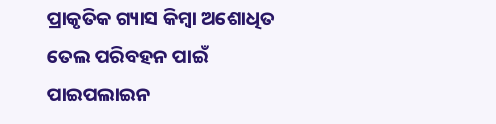ପ୍ରାକୃତିକ ଗ୍ୟାସ କିମ୍ବା ଅଶୋଧିତ ତେଲ ପରିବହନ ପାଇଁ ପାଇପଲାଇନ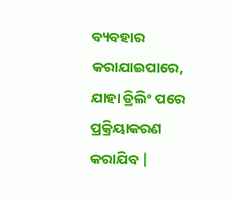ବ୍ୟବହାର କରାଯାଇପାରେ, ଯାହା ଡ୍ରିଲିଂ ପରେ ପ୍ରକ୍ରିୟାକରଣ କରାଯିବ |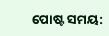ପୋଷ୍ଟ ସମୟ: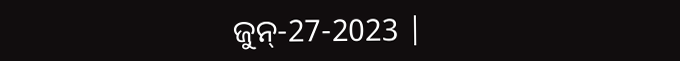ଜୁନ୍-27-2023 |